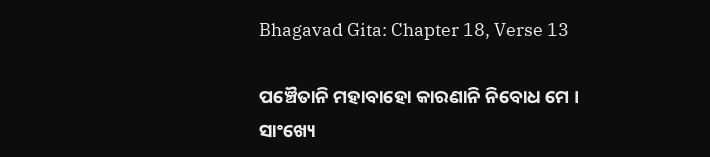Bhagavad Gita: Chapter 18, Verse 13

ପଞ୍ଚୈତାନି ମହାବାହୋ କାରଣାନି ନିବୋଧ ମେ ।
ସାଂଖ୍ୟେ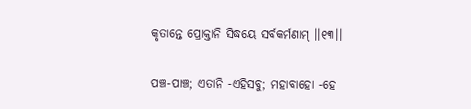କୃତାନ୍ତେ ପ୍ରୋକ୍ତାନି ସିଦ୍ଧୟେ ସର୍ବକର୍ମଣାମ୍ ।।୧୩।।

ପଞ୍ଚ-ପାଞ୍ଚ; ଏତାନି -ଏହିସବୁ; ମହାବାହୋ -ହେ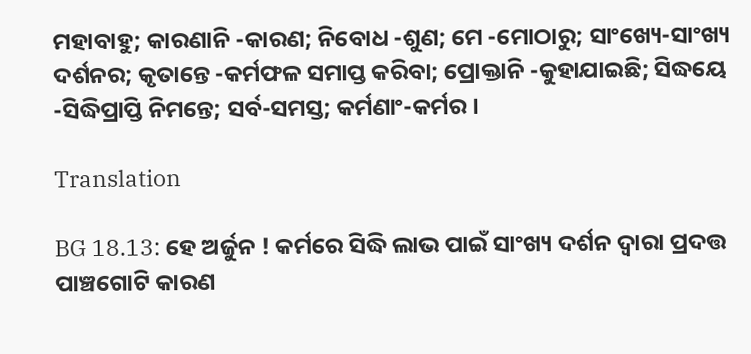ମହାବାହୁ; କାରଣାନି -କାରଣ; ନିବୋଧ -ଶୁଣ; ମେ -ମୋଠାରୁ; ସାଂଖ୍ୟେ-ସାଂଖ୍ୟ ଦର୍ଶନର; କୃତାନ୍ତେ -କର୍ମଫଳ ସମାପ୍ତ କରିବା; ପ୍ରୋକ୍ତାନି -କୁହାଯାଇଛି; ସିଦ୍ଧୟେ -ସିଦ୍ଧିପ୍ରାପ୍ତି ନିମନ୍ତେ; ସର୍ବ-ସମସ୍ତ; କର୍ମଣାଂ-କର୍ମର ।

Translation

BG 18.13: ହେ ଅର୍ଜୁନ ! କର୍ମରେ ସିଦ୍ଧି ଲାଭ ପାଇଁ ସାଂଖ୍ୟ ଦର୍ଶନ ଦ୍ୱାରା ପ୍ରଦତ୍ତ ପାଞ୍ଚଗୋଟି କାରଣ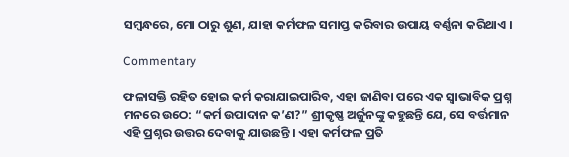ସମ୍ବନ୍ଧରେ, ମୋ ଠାରୁ ଶୁଣ, ଯାହା କର୍ମଫଳ ସମାପ୍ତ କରିବାର ଉପାୟ ବର୍ଣ୍ଣନା କରିଥାଏ ।

Commentary

ଫଳାସକ୍ତି ରହିତ ହୋଇ କର୍ମ କରାଯାଇପାରିବ, ଏହା ଜାଣିବା ପରେ ଏକ ସ୍ୱାଭାବିକ ପ୍ରଶ୍ନ ମନରେ ଉଠେ: “କର୍ମ ଉପାଦାନ କ’ଣ?” ଶ୍ରୀକୃଷ୍ଣ ଅର୍ଜୁନଙ୍କୁ କହୁଛନ୍ତି ଯେ, ସେ ବର୍ତ୍ତମାନ ଏହି ପ୍ରଶ୍ନର ଉତ୍ତର ଦେବାକୁ ଯାଉଛନ୍ତି । ଏହା କର୍ମଫଳ ପ୍ରତି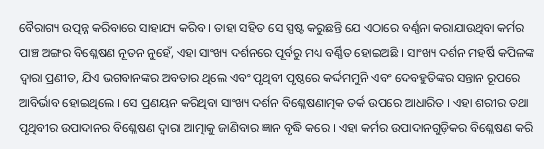ବୈରାଗ୍ୟ ଉତ୍ପନ୍ନ କରିବାରେ ସାହାଯ୍ୟ କରିବ । ତାହା ସହିତ ସେ ସ୍ପଷ୍ଟ କରୁଛନ୍ତି ଯେ ଏଠାରେ ବର୍ଣ୍ଣନା କରାଯାଉଥିବା କର୍ମର ପାଞ୍ଚ ଅଙ୍ଗର ବିଶ୍ଳେଷଣ ନୂତନ ନୁହେଁ, ଏହା ସାଂଖ୍ୟ ଦର୍ଶନରେ ପୂର୍ବରୁ ମଧ୍ୟ ବର୍ଣ୍ଣିତ ହୋଇଅଛି । ସାଂଖ୍ୟ ଦର୍ଶନ ମହର୍ଷି କପିଳଙ୍କ ଦ୍ୱାରା ପ୍ରଣୀତ, ଯିଏ ଭଗବାନଙ୍କର ଅବତାର ଥିଲେ ଏବଂ ପୃଥିବୀ ପୃଷ୍ଠରେ କର୍ଦ୍ଦମମୁନି ଏବଂ ଦେବହୁତିଙ୍କର ସନ୍ତାନ ରୂପରେ ଆବିର୍ଭାବ ହୋଇଥିଲେ । ସେ ପ୍ରଣୟନ କରିଥିବା ସାଂଖ୍ୟ ଦର୍ଶନ ବିଶ୍ଳେଷଣାତ୍ମକ ତର୍କ ଉପରେ ଆଧାରିତ । ଏହା ଶରୀର ତଥା ପୃଥିବୀର ଉପାଦାନର ବିଶ୍ଳେଷଣ ଦ୍ୱାରା ଆତ୍ମାକୁ ଜାଣିବାର ଜ୍ଞାନ ବୃଦ୍ଧି କରେ । ଏହା କର୍ମର ଉପାଦାନଗୁଡ଼ିକର ବିଶ୍ଳେଷଣ କରି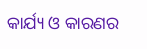କାର୍ଯ୍ୟ ଓ କାରଣର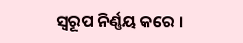ସ୍ୱରୂପ ନିର୍ଣ୍ଣୟ କରେ ।